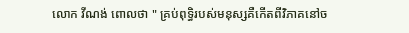លោក វីណង់ ពោលថា " គ្រប់ពុទ្ធិរបស់មនុស្សគឺកើតពីវិភាគនៅច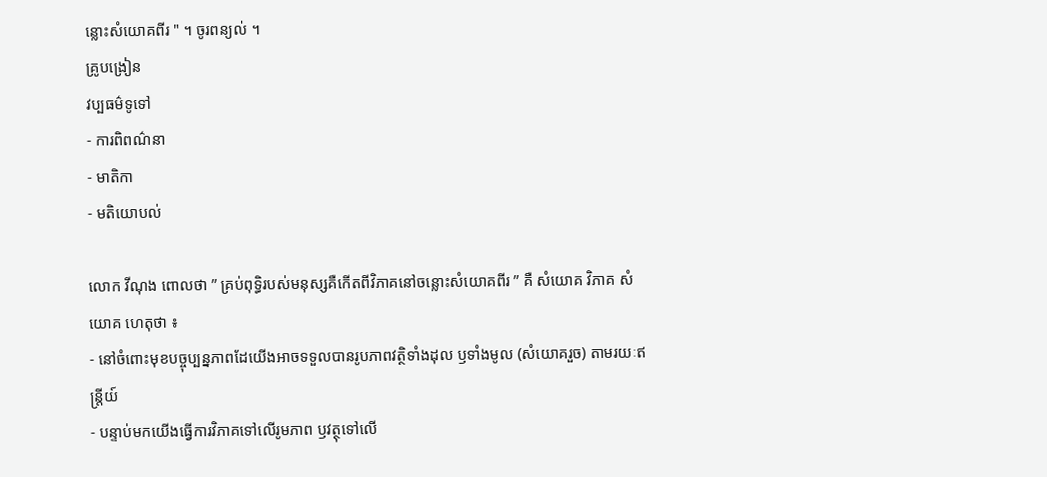ន្លោះសំយោគពីរ " ។ ចូរពន្យល់ ។
គ្រូបង្រៀន
វប្បធម៌ទូទៅ
- ការពិពណ៌នា
- មាតិកា
- មតិយោបល់

លោក វីណុង ពោលថា ” គ្រប់ពុទ្ធិរបស់មនុស្សគឺកើតពីវិភាគនៅចន្លោះសំយោគពីរ ” គឺ សំយោគ វិភាគ សំយោគ ហេតុថា ៖
- នៅចំពោះមុខបច្ចុប្បន្នភាពដែយើងអាចទទួលបានរូបភាពវត្ថិទាំងដុល ឫទាំងមូល (សំយោគរួច) តាមរយៈឥន្ត្រីយ៍
- បន្ទាប់មកយើងធ្វើការវិភាគទៅលើរូមភាព ឫវត្ថុទៅលើ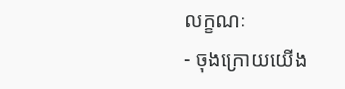លក្ខណៈ
- ចុងក្រោយយើង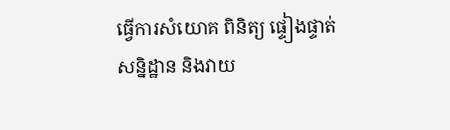ធ្វើការសំយោគ ពិនិត្យ ផ្ទៀងផ្ទាត់ សន្និដ្ឋាន និងវាយ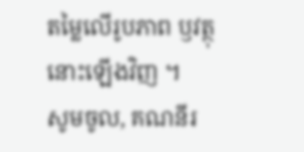តម្លៃលើរូបភាព ឫវត្ថុនោះឡើងវិញ ។
សូមចូល, គណនីរ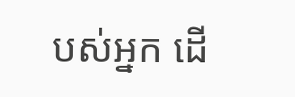បស់អ្នក ដើ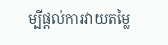ម្បីផ្តល់ការវាយតម្លៃ